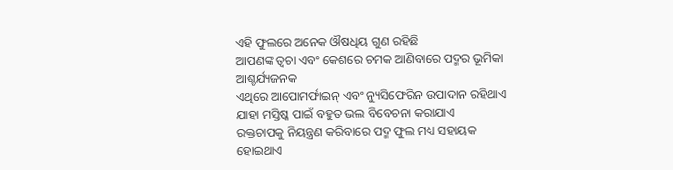ଏହି ଫୁଲରେ ଅନେକ ଔଷଧିୟ ଗୁଣ ରହିଛି
ଆପଣଙ୍କ ତ୍ୱଚା ଏବଂ କେଶରେ ଚମକ ଆଣିବାରେ ପଦ୍ମର ଭୂମିକା ଆଶ୍ଚର୍ଯ୍ୟଜନକ
ଏଥିରେ ଆପୋମର୍ଫାଇନ୍ ଏବଂ ନ୍ୟୁସିଫେରିନ ଉପାଦାନ ରହିଥାଏ ଯାହା ମସ୍ତିଷ୍କ ପାଇଁ ବହୁତ ଭଲ ବିବେଚନା କରାଯାଏ
ରକ୍ତଚାପକୁ ନିୟନ୍ତ୍ରଣ କରିବାରେ ପଦ୍ମ ଫୁଲ ମଧ୍ୟ ସହାୟକ ହୋଇଥାଏ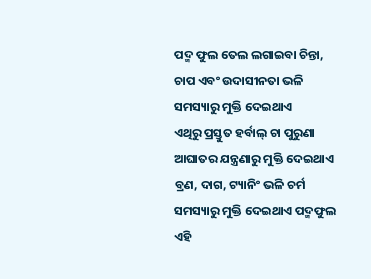ପଦ୍ମ ଫୁଲ ତେଲ ଲଗାଇବା ଚିନ୍ତା, ଚାପ ଏବଂ ଉଦାସୀନତା ଭଳି ସମସ୍ୟାରୁ ମୁକ୍ତି ଦେଇଥାଏ
ଏଥିରୁ ପ୍ରସ୍ତୁତ ହର୍ବାଲ୍ ଚା ପୁରୁଣା ଆଘାତର ଯନ୍ତ୍ରଣାରୁ ମୁକ୍ତି ଦେଇଥାଏ
ବ୍ରଣ, ଦାଗ, ଟ୍ୟାନିଂ ଭଳି ଚର୍ମ ସମସ୍ୟାରୁ ମୁକ୍ତି ଦେଇଥାଏ ପଦ୍ମଫୁଲ
ଏହି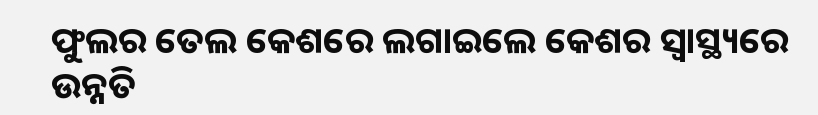ଫୁଲର ତେଲ କେଶରେ ଲଗାଇଲେ କେଶର ସ୍ୱାସ୍ଥ୍ୟରେ ଉନ୍ନତି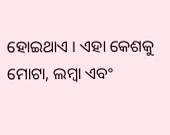ହୋଇଥାଏ । ଏହା କେଶକୁ ମୋଟା, ଲମ୍ବା ଏବଂ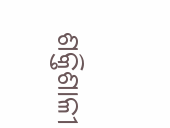ଶକ୍ତିଶାଳୀ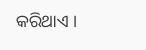କରିଥାଏ ।